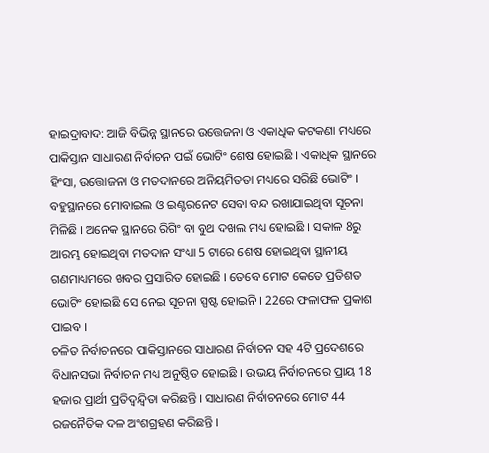ହାଇଦ୍ରାବାଦ: ଆଜି ବିଭିନ୍ନ ସ୍ଥାନରେ ଉତ୍ତେଜନା ଓ ଏକାଧିକ କଟକଣା ମଧ୍ୟରେ ପାକିସ୍ତାନ ସାଧାରଣ ନିର୍ବାଚନ ପଇଁ ଭୋଟିଂ ଶେଷ ହୋଇଛି । ଏକାଧିକ ସ୍ଥାନରେ ହିଂସା, ଉତ୍ତୋଜନା ଓ ମତଦାନରେ ଅନିୟମିତତା ମଧ୍ୟରେ ସରିଛି ଭୋଟିଂ । ବହୁସ୍ଥାନରେ ମୋବାଇଲ ଓ ଇଣ୍ଟରନେଟ ସେବା ବନ୍ଦ ରଖାଯାଇଥିବା ସୂଚନା ମିଳିଛି । ଅନେକ ସ୍ଥାନରେ ରିଗିଂ ବା ବୁଥ ଦଖଲ ମଧ୍ୟ ହୋଇଛି । ସକାଳ 8ରୁ ଆରମ୍ଭ ହୋଇଥିବା ମତଦାନ ସଂଧ୍ୟା 5 ଟାରେ ଶେଷ ହୋଇଥିବା ସ୍ଥାନୀୟ ଗଣମାଧ୍ୟମରେ ଖବର ପ୍ରସାରିତ ହୋଇଛି । ତେବେ ମୋଟ କେତେ ପ୍ରତିଶତ ଭୋଟିଂ ହୋଇଛି ସେ ନେଇ ସୂଚନା ସ୍ପଷ୍ଟ ହୋଇନି । 22ରେ ଫଳାଫଳ ପ୍ରକାଶ ପାଇବ ।
ଚଳିତ ନିର୍ବାଚନରେ ପାକିସ୍ତାନରେ ସାଧାରଣ ନିର୍ବାଚନ ସହ 4ଟି ପ୍ରଦେଶରେ ବିଧାନସଭା ନିର୍ବାଚନ ମଧ୍ୟ ଅନୁଷ୍ଠିତ ହୋଇଛି । ଉଭୟ ନିର୍ବାଚନରେ ପ୍ରାୟ 18 ହଜାର ପ୍ରାର୍ଥୀ ପ୍ରତିଦ୍ବନ୍ଦ୍ବିତା କରିଛନ୍ତି । ସାଧାରଣ ନିର୍ବାଚନରେ ମୋଟ 44 ରଜନୈତିକ ଦଳ ଅଂଶଗ୍ରହଣ କରିଛନ୍ତି ।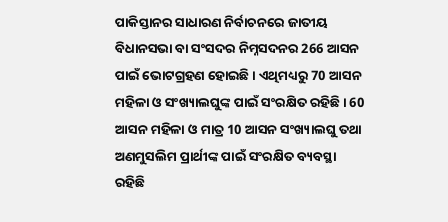ପାକିସ୍ତାନର ସାଧାରଣ ନିର୍ବାଚନରେ ଜାତୀୟ ବିଧାନସଭା ବା ସଂସଦର ନିମ୍ନସଦନର 266 ଆସନ ପାଇଁ ଭୋଟଗ୍ରହଣ ହୋଇଛି । ଏଥିମଧ୍ୟରୁ 70 ଆସନ ମହିଳା ଓ ସଂଖ୍ୟାଲଘୁଙ୍କ ପାଇଁ ସଂରକ୍ଷିତ ରହିଛି । 60 ଆସନ ମହିଳା ଓ ମାତ୍ର 10 ଆସନ ସଂଖ୍ୟାଲଘୁ ତଥା ଅଣମୁସଲିମ ପ୍ରାର୍ଥୀଙ୍କ ପାଇଁ ସଂରକ୍ଷିତ ବ୍ୟବସ୍ଥା ରହିଛି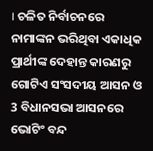। ଚଳିତ ନିର୍ବାଚନରେ ନାମାଙ୍କନ ଭରିଥିବା ଏକାଧିକ ପ୍ରାର୍ଥୀଙ୍କ ଦେହାନ୍ତ କାରଣରୁ ଗୋଟିଏ ସଂସଦୀୟ ଆସନ ଓ 3 ବିଧାନସଭା ଆସନରେ ଭୋଟିଂ ବନ୍ଦ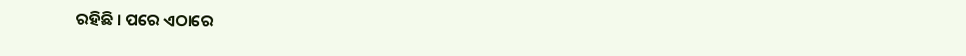ରହିଛି । ପରେ ଏଠାରେ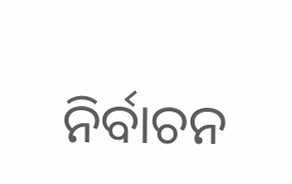ନିର୍ବାଚନ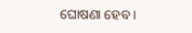ଘୋଷଣା ହେବ ।